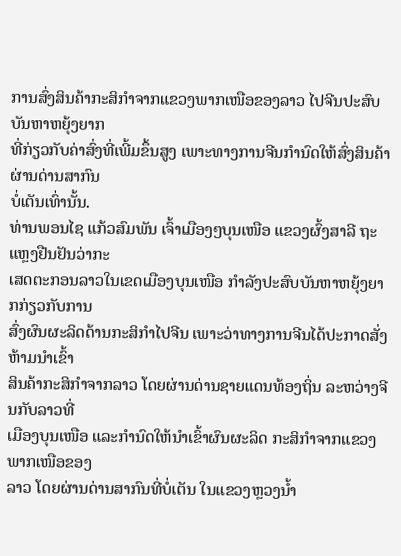ການສົ່ງສິນຄ້າກະສິກຳຈາກແຂວງພາກເໜືອຂອງລາວ ໄປຈີນປະສົບບັນຫາຫຍຸ້ງຍາກ
ທີ່ກ່ຽວກັບຄ່າສົ່ງທີ່ເພີ້ມຂຶ້ນສູງ ເພາະທາງການຈີນກຳນົດໃຫ້ສົ່ງສິນຄ້າຜ່ານດ່ານສາກົນ
ບໍ່ເຕັນເທົ່ານັ້ນ.
ທ່ານພອນໄຊ ແກ້ວສົມພັນ ເຈົ້າເມືອງໆບຸນເໜືອ ແຂວງຜົ້ງສາລີ ຖະແຫຼງຢືນຢັນວ່າກະ
ເສດຕະກອນລາວໃນເຂດເມືອງບຸນເໜືອ ກຳລັງປະສົບບັນຫາຫຍຸ້ງຍາກກ່ຽວກັບການ
ສົ່ງຜົນຜະລິດດ້ານກະສິກຳໄປຈີນ ເພາະວ່າທາງການຈີນໄດ້ປະກາດສັ່ງຫ້າມນຳເຂົ້າ
ສິນຄ້າກະສິກຳຈາກລາວ ໂດຍຜ່ານດ່ານຊາຍແດນທ້ອງຖິ່ນ ລະຫວ່າງຈີນກັບລາວທີ່
ເມືອງບຸນເໜືອ ແລະກຳນົດໃຫ້ນຳເຂົ້າຜົນຜະລິດ ກະສິກຳຈາກແຂວງພາກເໜືອຂອງ
ລາວ ໂດຍຜ່ານດ່ານສາກົນທີ່ບໍ່ເຕັນ ໃນແຂວງຫຼວງນ້ຳ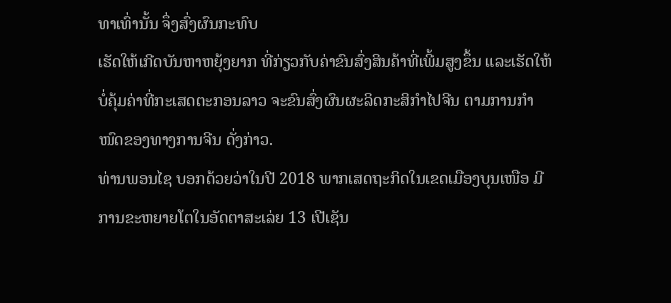ທາເທົ່ານັ້ນ ຈຶ່ງສົ່ງຜົນກະທົບ
ເຮັດໃຫ້ເກີດບັນຫາຫຍຸ້ງຍາກ ທີ່ກ່ຽວກັບຄ່າຂົນສົ່ງສິນຄ້າທີ່ເພີ້ມສູງຂຶ້ນ ແລະເຮັດໃຫ້
ບໍ່ຄຸ້ມຄ່າທີ່ກະເສດຕະກອນລາວ ຈະຂົນສົ່ງຜົນຜະລິດກະສິກຳໄປຈີນ ຕາມການກຳ
ໜົດຂອງທາງການຈີນ ດັ່ງກ່າວ.
ທ່ານພອນໄຊ ບອກດ້ວຍວ່າໃນປີ 2018 ພາກເສດຖະກິດໃນເຂດເມືອງບຸນເໜືອ ມີ
ການຂະຫຍາຍໂຕໃນອັດຕາສະເລ່ຍ 13 ເປີເຊັນ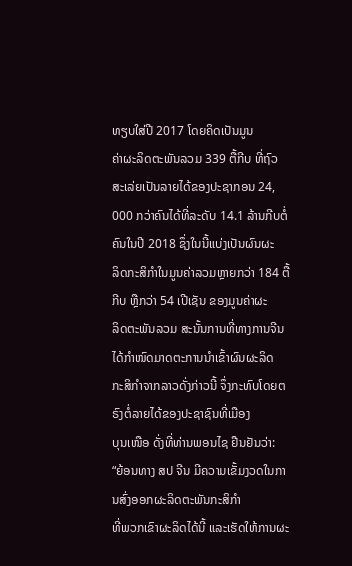ທຽບໃສ່ປີ 2017 ໂດຍຄິດເປັນມູນ
ຄ່າຜະລິດຕະພັນລວມ 339 ຕື້ກີບ ທີ່ຖົວສະເລ່ຍເປັນລາຍໄດ້ຂອງປະຊາກອນ 24,
000 ກວ່າຄົນໄດ້ທີ່ລະດັບ 14.1 ລ້ານກີບຕໍ່ຄົນໃນປີ 2018 ຊຶ່ງໃນນີ້ແບ່ງເປັນຜົນຜະ
ລິດກະສິກຳໃນມູນຄ່າລວມຫຼາຍກວ່າ 184 ຕື້ກີບ ຫຼືກວ່າ 54 ເປີເຊັນ ຂອງມູນຄ່າຜະ
ລິດຕະພັນລວມ ສະນັ້ນການທີ່ທາງການຈີນໄດ້ກຳໜົດມາດຕະການນຳເຂົ້າຜົນຜະລິດ
ກະສິກຳຈາກລາວດັ່ງກ່າວນີ້ ຈຶ່ງກະທົບໂດຍຕຣົງຕໍ່ລາຍໄດ້ຂອງປະຊາຊົນທີ່ເມືອງ
ບຸນເໜືອ ດັ່ງທີ່ທ່ານພອນໄຊ ຢືນຢັນວ່າ:
“ຍ້ອນທາງ ສປ ຈີນ ມີຄວາມເຂັ້ມງວດໃນການສົ່ງອອກຜະລິດຕະພັນກະສິກຳ
ທີ່ພວກເຂົາຜະລິດໄດ້ນີ້ ແລະເຮັດໃຫ້ການຜະ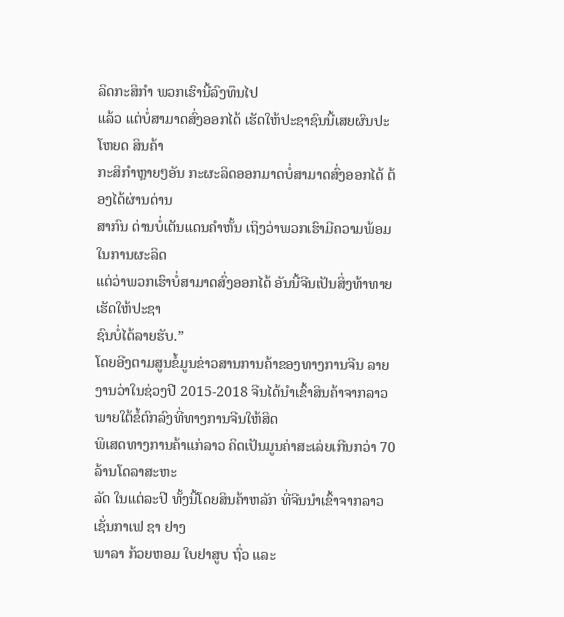ລິດກະສິກຳ ພວກເຮົານີ້ລົງທຶນໄປ
ແລ້ວ ແຕ່ບໍ່ສາມາດສົ່ງອອກໄດ້ ເຮັດໃຫ້ປະຊາຊົນນີ້ເສຍຜົນປະໂຫຍດ ສິນຄ້າ
ກະສິກຳຫຼາຍໆອັນ ກະຜະລິດອອກມາດບໍ່ສາມາດສົ່ງອອກໄດ້ ຕ້ອງໄດ້ຜ່ານດ່ານ
ສາກົນ ດ່ານບໍ່ເຕັນແດນຄຳຫັ້ນ ເຖິງວ່າພວກເຮົາມີຄວາມພ້ອມໃນການຜະລິດ
ແຕ່ວ່າພວກເຮົາບໍ່ສາມາດສົ່ງອອກໄດ້ ອັນນີ້ຈີນເປັນສິ່ງທ້າທາຍເຮັດໃຫ້ປະຊາ
ຊົນບໍ່ໄດ້ລາຍຮັບ.”
ໂດຍອີງຕາມສູນຂໍ້ມູນຂ່າວສານການຄ້າຂອງທາງການຈີນ ລາຍງານວ່າໃນຊ່ວງປີ 2015-2018 ຈີນໄດ້ນຳເຂົ້າສິນຄ້າຈາກລາວ ພາຍໃຕ້ຂໍ້ຕົກລົງທີ່ທາງການຈີນໃຫ້ສິດ
ພິເສດທາງການຄ້າແກ່ລາວ ຄິດເປັນມູນຄ່າສະເລ່ຍເກີນກວ່າ 70 ລ້ານໂດລາສະຫະ
ລັດ ໃນແຕ່ລະປີ ທັ້ງນີ້ໂດຍສິນຄ້າຫລັກ ທີ່ຈີນນຳເຂົ້າຈາກລາວ ເຊັ່ນກາເຟ ຊາ ຢາງ
ພາລາ ກ້ວຍຫອມ ໃບຢາສູບ ຖົ່ວ ແລະ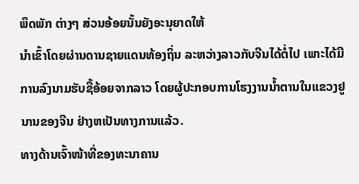ພຶດພັກ ຕ່າງໆ ສ່ວນອ້ອຍນັ້ນຍັງອະນຸຍາດໃຫ້
ນຳເຂົ້າໂດຍຜ່ານດານຊາຍແດນທ້ອງຖິ່ນ ລະຫວ່າງລາວກັບຈີນໄດ້ຕໍ່ໄປ ເພາະໄດ້ມີ
ການລົງນາມຮັບຊື້ອ້ອຍຈາກລາວ ໂດຍຜູ້ປະກອບການໂຮງງານນ້ຳຕານໃນແຂວງຢູ
ນານຂອງຈີນ ຢ່າງຫເປັນທາງການແລ້ວ.
ທາງດ້ານເຈົ້າໜ້າທີ່ຂອງທະນາຄານ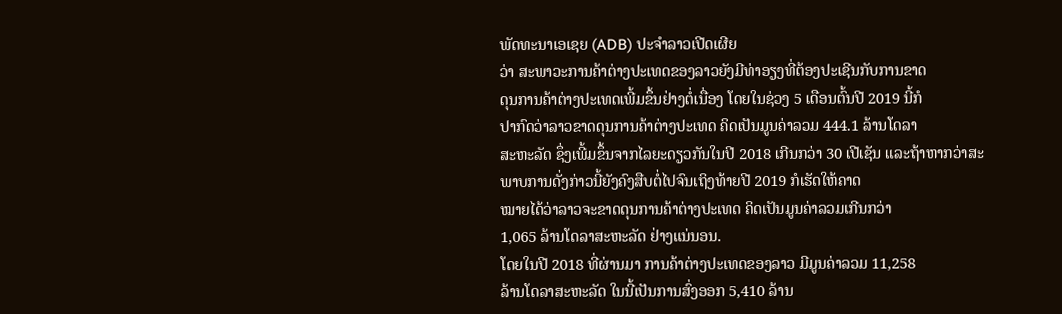ພັດທະນາເອເຊຍ (ADB) ປະຈຳລາວເປີດເຜີຍ
ວ່າ ສະພາວະການຄ້າຕ່າງປະເທດຂອງລາວຍັງມີທ່າອຽງທີ່ຕ້ອງປະເຊີນກັບການຂາດ
ດຸນການຄ້າຕ່າງປະເທດເພີ້ມຂຶ້ນຢ່າງຕໍ່ເນື່ອງ ໂດຍໃນຊ່ວງ 5 ເດືອນຕົ້ນປີ 2019 ນີ້ກໍ
ປາກົດວ່າລາວຂາດດຸນການຄ້າຕ່າງປະເທດ ຄິດເປັນມູນຄ່າລວມ 444.1 ລ້ານໂດລາ
ສະຫະລັດ ຊຶ່ງເພີ້ມຂຶ້ນຈາກໄລຍະດຽວກັນໃນປີ 2018 ເກີນກວ່າ 30 ເປີເຊັນ ແລະຖ້າຫາກວ່າສະພາບການດັ່ງກ່າວນີ້ຍັງຄົງສືບຕໍ່ໄປຈົນເຖິງທ້າຍປີ 2019 ກໍເຮັດໃຫ້ຄາດ
ໝາຍໄດ້ວ່າລາວຈະຂາດດຸນການຄ້າຕ່າງປະເທດ ຄິດເປັນມູນຄ່າລວມເກີນກວ່າ
1,065 ລ້ານໂດລາສະຫະລັດ ຢ່າງແນ່ນອນ.
ໂດຍໃນປີ 2018 ທີ່ຜ່ານມາ ການຄ້າຕ່າງປະເທດຂອງລາວ ມີມູນຄ່າລວມ 11,258
ລ້ານໂດລາສະຫະລັດ ໃນນີ້ເປັນການສົ່ງອອກ 5,410 ລ້ານ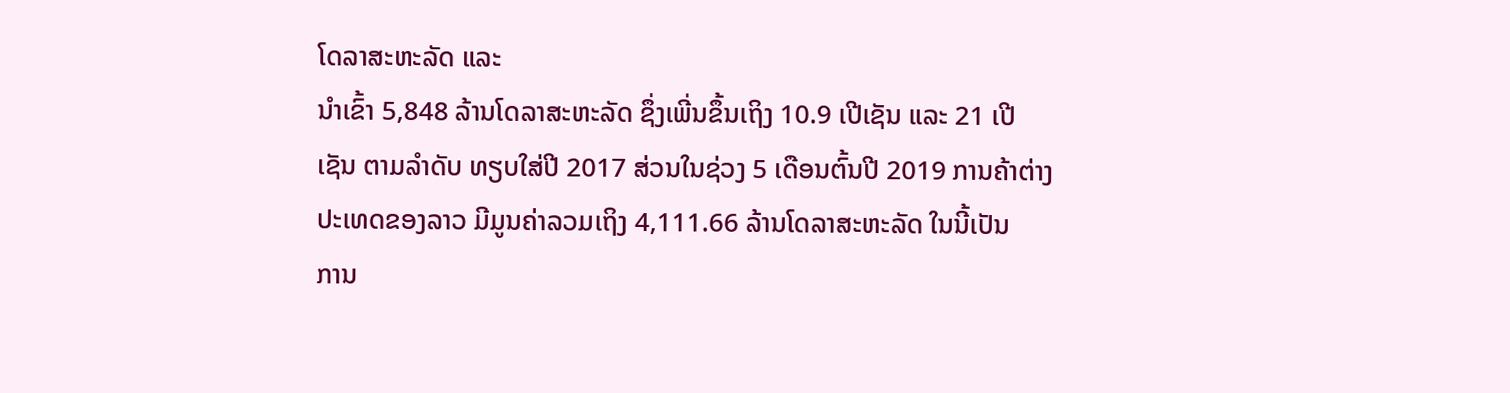ໂດລາສະຫະລັດ ແລະ
ນຳເຂົ້າ 5,848 ລ້ານໂດລາສະຫະລັດ ຊຶ່ງເພີ່ນຂຶ້ນເຖິງ 10.9 ເປີເຊັນ ແລະ 21 ເປີ
ເຊັນ ຕາມລຳດັບ ທຽບໃສ່ປີ 2017 ສ່ວນໃນຊ່ວງ 5 ເດືອນຕົ້ນປີ 2019 ການຄ້າຕ່າງ
ປະເທດຂອງລາວ ມີມູນຄ່າລວມເຖິງ 4,111.66 ລ້ານໂດລາສະຫະລັດ ໃນນີ້ເປັນ
ການ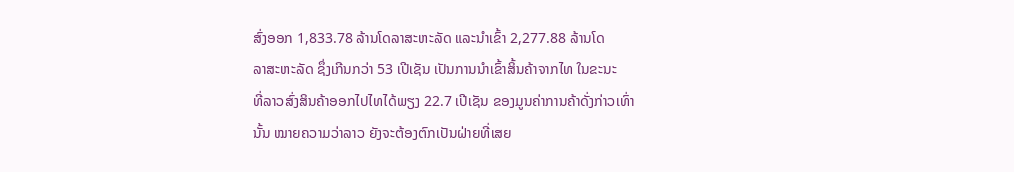ສົ່ງອອກ 1,833.78 ລ້ານໂດລາສະຫະລັດ ແລະນຳເຂົ້າ 2,277.88 ລ້ານໂດ
ລາສະຫະລັດ ຊຶ່ງເກີນກວ່າ 53 ເປີເຊັນ ເປັນການນຳເຂົ້າສິ້ນຄ້າຈາກໄທ ໃນຂະນະ
ທີ່ລາວສົ່ງສິນຄ້າອອກໄປໄທໄດ້ພຽງ 22.7 ເປີເຊັນ ຂອງມູນຄ່າການຄ້າດັ່ງກ່າວເທົ່າ
ນັ້ນ ໝາຍຄວາມວ່າລາວ ຍັງຈະຕ້ອງຕົກເປັນຝ່າຍທີ່ເສຍ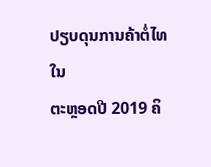ປຽບດຸນການຄ້າຕໍ່ໄທ ໃນ
ຕະຫຼອດປີ 2019 ຄິ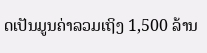ດເປັນມູນຄ່າລວມເຖິງ 1,500 ລ້ານ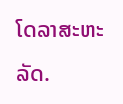ໂດລາສະຫະລັດ.